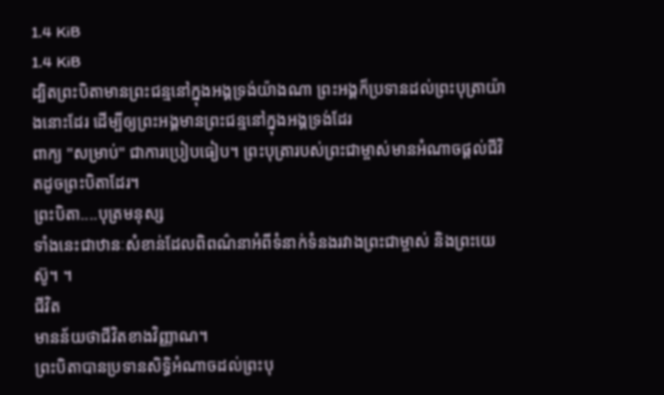1.4 KiB
1.4 KiB
ដ្បិតព្រះបិតាមានព្រះជន្មនៅក្នុងអង្គទ្រង់យ៉ាងណា ព្រះអង្គក៏ប្រទានដល់ព្រះបុត្រាយ៉ាងនោះដែរ ដើម្បីឲ្យព្រះអង្គមានព្រះជន្មនៅក្នុងអង្គទ្រង់ដែរ
ពាក្យ "សម្រាប់" ជាការប្រៀបធៀប។ ព្រះបុត្រារបស់ព្រះជាម្ចាស់មានអំណាចផ្តល់ជីវិតដូចព្រះបិតាដែរ។
ព្រះបិតា....បុត្រមនុស្ស
ទាំងនេះជាឋានៈសំខាន់ដែលពិពណ៌នាអំពីទំនាក់ទំនងរវាងព្រះជាម្ចាស់ និងព្រះយេស៊ូ។ ។
ជីវិត
មានន័យថាជីវិតខាងវិញ្ញាណ។
ព្រះបិតាបានប្រទានសិទ្ធិអំណាចដល់ព្រះបុ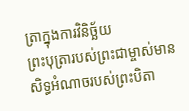ត្រាក្នុងការវិនិច្ឆ័យ
ព្រះបុត្រារបស់ព្រះជាម្ចាស់មានសិទ្ធអំណាចរបស់ព្រះបិតា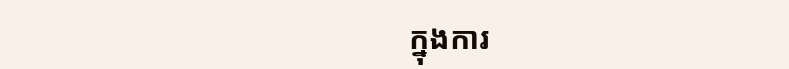ក្នុងការ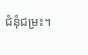ជំនុំជម្រះ។